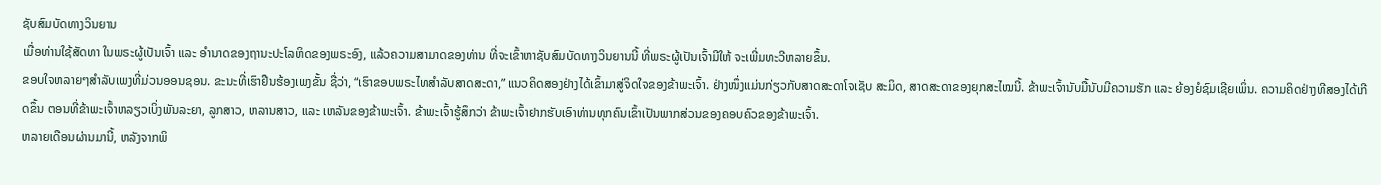ຊັບສົມບັດທາງວິນຍານ
ເມື່ອທ່ານໃຊ້ສັດທາ ໃນພຣະຜູ້ເປັນເຈົ້າ ແລະ ອຳນາດຂອງຖານະປະໂລຫິດຂອງພຣະອົງ, ແລ້ວຄວາມສາມາດຂອງທ່ານ ທີ່ຈະເຂົ້າຫາຊັບສົມບັດທາງວິນຍານນີ້ ທີ່ພຣະຜູ້ເປັນເຈົ້າມີໃຫ້ ຈະເພີ່ມທະວີຫລາຍຂຶ້ນ.
ຂອບໃຈຫລາຍໆສຳລັບເພງທີ່ມ່ວນອອນຊອນ. ຂະນະທີ່ເຮົາຢືນຮ້ອງເພງຂັ້ນ ຊື່ວ່າ, “ເຮົາຂອບພຣະໄທສຳລັບສາດສະດາ,” ແນວຄິດສອງຢ່າງໄດ້ເຂົ້າມາສູ່ຈິດໃຈຂອງຂ້າພະເຈົ້າ. ຢ່າງໜຶ່ງແມ່ນກ່ຽວກັບສາດສະດາໂຈເຊັບ ສະມິດ, ສາດສະດາຂອງຍຸກສະໄໝນີ້. ຂ້າພະເຈົ້ານັບມື້ນັບມີຄວາມຮັກ ແລະ ຍ້ອງຍໍຊົມເຊີຍເພິ່ນ. ຄວາມຄິດຢ່າງທີສອງໄດ້ເກີດຂຶ້ນ ຕອນທີ່ຂ້າພະເຈົ້າຫລຽວເບິ່ງພັນລະຍາ, ລູກສາວ, ຫລານສາວ, ແລະ ເຫລັນຂອງຂ້າພະເຈົ້າ. ຂ້າພະເຈົ້າຮູ້ສຶກວ່າ ຂ້າພະເຈົ້າຢາກຮັບເອົາທ່ານທຸກຄົນເຂົ້າເປັນພາກສ່ວນຂອງຄອບຄົວຂອງຂ້າພະເຈົ້າ.
ຫລາຍເດືອນຜ່ານມານີ້, ຫລັງຈາກພິ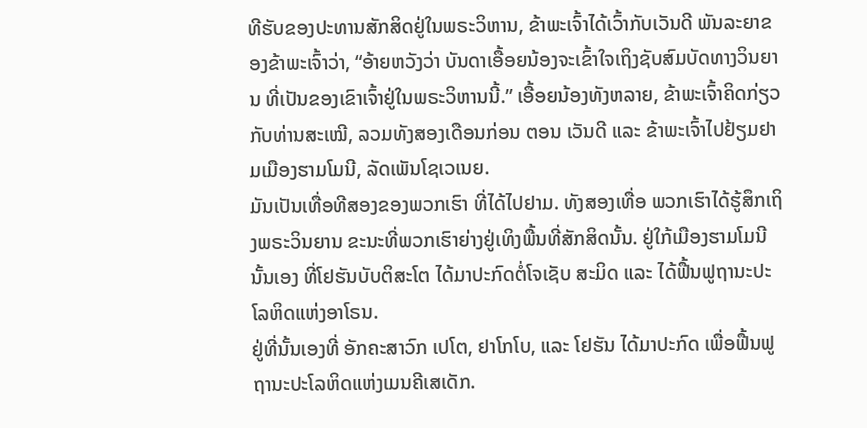ທີຮັບຂອງປະທານສັກສິດຢູ່ໃນພຣະວິຫານ, ຂ້າພະເຈົ້າໄດ້ເວົ້າກັບເວັນດີ ພັນລະຍາຂອງຂ້າພະເຈົ້າວ່າ, “ອ້າຍຫວັງວ່າ ບັນດາເອື້ອຍນ້ອງຈະເຂົ້າໃຈເຖິງຊັບສົມບັດທາງວິນຍານ ທີ່ເປັນຂອງເຂົາເຈົ້າຢູ່ໃນພຣະວິຫານນີ້.” ເອື້ອຍນ້ອງທັງຫລາຍ, ຂ້າພະເຈົ້າຄິດກ່ຽວກັບທ່ານສະເໝີ, ລວມທັງສອງເດືອນກ່ອນ ຕອນ ເວັນດີ ແລະ ຂ້າພະເຈົ້າໄປຢ້ຽມຢາມເມືອງຮາມໂມນີ, ລັດເພັນໂຊເວເນຍ.
ມັນເປັນເທື່ອທີສອງຂອງພວກເຮົາ ທີ່ໄດ້ໄປຢາມ. ທັງສອງເທື່ອ ພວກເຮົາໄດ້ຮູ້ສຶກເຖິງພຣະວິນຍານ ຂະນະທີ່ພວກເຮົາຍ່າງຢູ່ເທິງພື້ນທີ່ສັກສິດນັ້ນ. ຢູ່ໃກ້ເມືອງຮາມໂມນີນັ້ນເອງ ທີ່ໂຢຮັນບັບຕິສະໂຕ ໄດ້ມາປະກົດຕໍ່ໂຈເຊັບ ສະມິດ ແລະ ໄດ້ຟື້ນຟູຖານະປະໂລຫິດແຫ່ງອາໂຣນ.
ຢູ່ທີ່ນັ້ນເອງທີ່ ອັກຄະສາວົກ ເປໂຕ, ຢາໂກໂບ, ແລະ ໂຢຮັນ ໄດ້ມາປະກົດ ເພື່ອຟື້ນຟູຖານະປະໂລຫິດແຫ່ງເມນຄີເສເດັກ.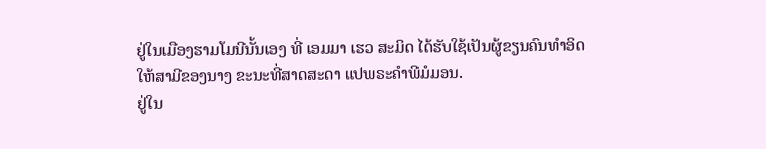ຢູ່ໃນເມືອງຮາມໂມນີນັ້ນເອງ ທີ່ ເອມມາ ເຮວ ສະມິດ ໄດ້ຮັບໃຊ້ເປັນຜູ້ຂຽນຄົນທຳອິດ ໃຫ້ສາມີຂອງນາງ ຂະນະທີ່ສາດສະດາ ແປພຣະຄຳພີມໍມອນ.
ຢູ່ໃນ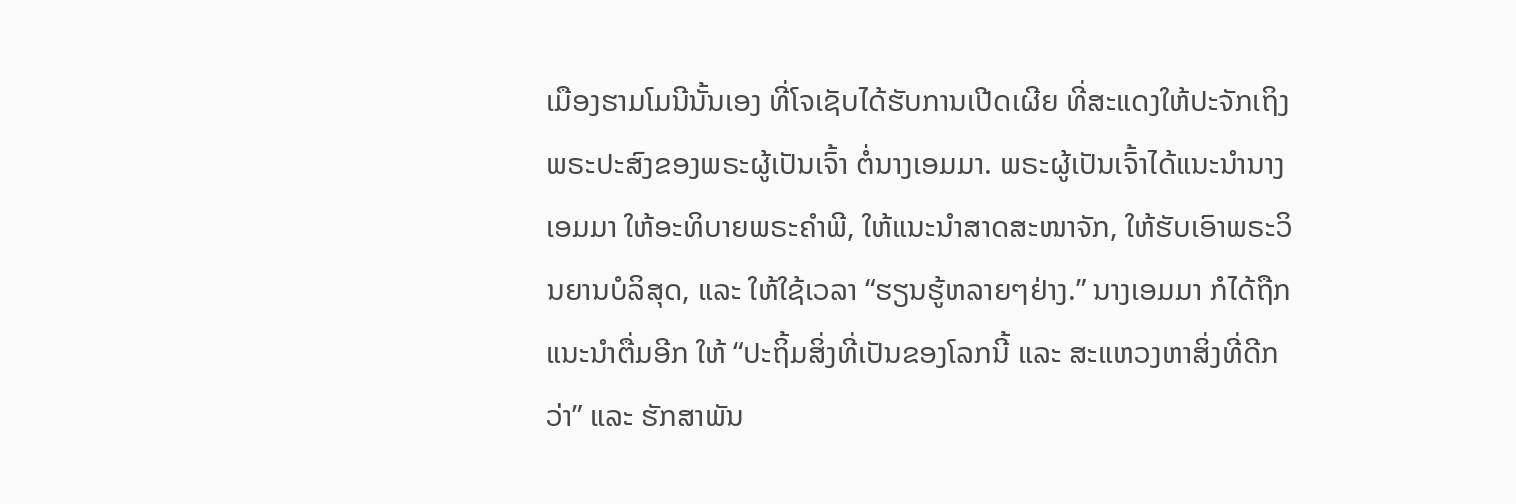ເມືອງຮາມໂມນີນັ້ນເອງ ທີ່ໂຈເຊັບໄດ້ຮັບການເປີດເຜີຍ ທີ່ສະແດງໃຫ້ປະຈັກເຖິງພຣະປະສົງຂອງພຣະຜູ້ເປັນເຈົ້າ ຕໍ່ນາງເອມມາ. ພຣະຜູ້ເປັນເຈົ້າໄດ້ແນະນຳນາງເອມມາ ໃຫ້ອະທິບາຍພຣະຄຳພີ, ໃຫ້ແນະນຳສາດສະໜາຈັກ, ໃຫ້ຮັບເອົາພຣະວິນຍານບໍລິສຸດ, ແລະ ໃຫ້ໃຊ້ເວລາ “ຮຽນຮູ້ຫລາຍໆຢ່າງ.” ນາງເອມມາ ກໍໄດ້ຖືກແນະນຳຕື່ມອີກ ໃຫ້ “ປະຖິ້ມສິ່ງທີ່ເປັນຂອງໂລກນີ້ ແລະ ສະແຫວງຫາສິ່ງທີ່ດີກວ່າ” ແລະ ຮັກສາພັນ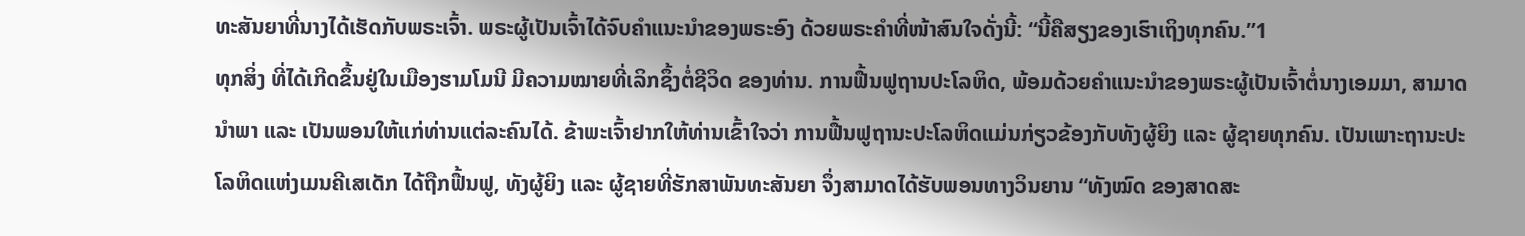ທະສັນຍາທີ່ນາງໄດ້ເຮັດກັບພຣະເຈົ້າ. ພຣະຜູ້ເປັນເຈົ້າໄດ້ຈົບຄຳແນະນຳຂອງພຣະອົງ ດ້ວຍພຣະຄຳທີ່ໜ້າສົນໃຈດັ່ງນີ້: “ນີ້ຄືສຽງຂອງເຮົາເຖິງທຸກຄົນ.”1
ທຸກສິ່ງ ທີ່ໄດ້ເກີດຂຶ້ນຢູ່ໃນເມືອງຮາມໂມນີ ມີຄວາມໝາຍທີ່ເລິກຊຶ້ງຕໍ່ຊີວິດ ຂອງທ່ານ. ການຟື້ນຟູຖານປະໂລຫິດ, ພ້ອມດ້ວຍຄຳແນະນຳຂອງພຣະຜູ້ເປັນເຈົ້າຕໍ່ນາງເອມມາ, ສາມາດນຳພາ ແລະ ເປັນພອນໃຫ້ແກ່ທ່ານແຕ່ລະຄົນໄດ້. ຂ້າພະເຈົ້າຢາກໃຫ້ທ່ານເຂົ້າໃຈວ່າ ການຟື້ນຟູຖານະປະໂລຫິດແມ່ນກ່ຽວຂ້ອງກັບທັງຜູ້ຍິງ ແລະ ຜູ້ຊາຍທຸກຄົນ. ເປັນເພາະຖານະປະໂລຫິດແຫ່ງເມນຄີເສເດັກ ໄດ້ຖືກຟື້ນຟູ, ທັງຜູ້ຍິງ ແລະ ຜູ້ຊາຍທີ່ຮັກສາພັນທະສັນຍາ ຈຶ່ງສາມາດໄດ້ຮັບພອນທາງວິນຍານ “ທັງໝົດ ຂອງສາດສະ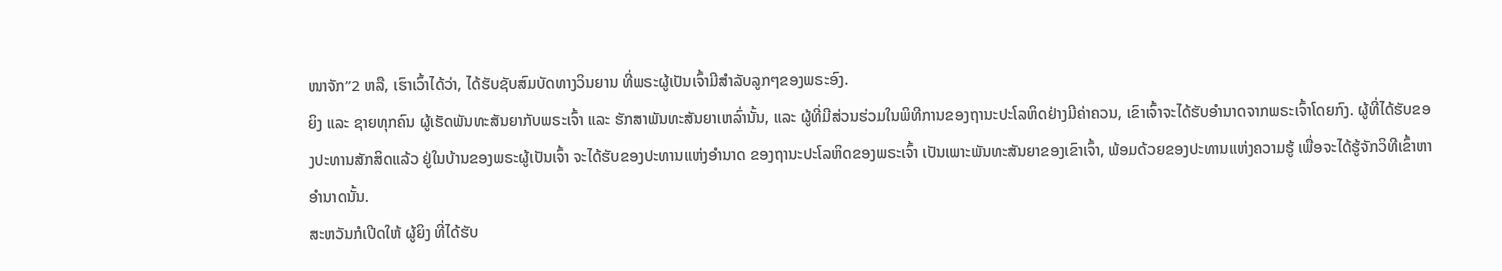ໜາຈັກ”2 ຫລື, ເຮົາເວົ້າໄດ້ວ່າ, ໄດ້ຮັບຊັບສົມບັດທາງວິນຍານ ທີ່ພຣະຜູ້ເປັນເຈົ້າມີສຳລັບລູກໆຂອງພຣະອົງ.
ຍິງ ແລະ ຊາຍທຸກຄົນ ຜູ້ເຮັດພັນທະສັນຍາກັບພຣະເຈົ້າ ແລະ ຮັກສາພັນທະສັນຍາເຫລົ່ານັ້ນ, ແລະ ຜູ້ທີ່ມີສ່ວນຮ່ວມໃນພິທີການຂອງຖານະປະໂລຫິດຢ່າງມີຄ່າຄວນ, ເຂົາເຈົ້າຈະໄດ້ຮັບອຳນາດຈາກພຣະເຈົ້າໂດຍກົງ. ຜູ້ທີ່ໄດ້ຮັບຂອງປະທານສັກສິດແລ້ວ ຢູ່ໃນບ້ານຂອງພຣະຜູ້ເປັນເຈົ້າ ຈະໄດ້ຮັບຂອງປະທານແຫ່ງອຳນາດ ຂອງຖານະປະໂລຫິດຂອງພຣະເຈົ້າ ເປັນເພາະພັນທະສັນຍາຂອງເຂົາເຈົ້າ, ພ້ອມດ້ວຍຂອງປະທານແຫ່ງຄວາມຮູ້ ເພື່ອຈະໄດ້ຮູ້ຈັກວິທີເຂົ້າຫາອຳນາດນັ້ນ.
ສະຫວັນກໍເປີດໃຫ້ ຜູ້ຍິງ ທີ່ໄດ້ຮັບ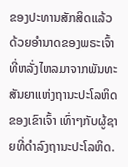ຂອງປະທານສັກສິດແລ້ວ ດ້ວຍອຳນາດຂອງພຣະເຈົ້າ ທີ່ຫລັ່ງໄຫລມາຈາກພັນທະສັນຍາແຫ່ງຖານະປະໂລຫິດຂອງເຂົາເຈົ້າ ເທົ່າໆກັບຜູ້ຊາຍທີ່ດຳລົງຖານະປະໂລຫິດ.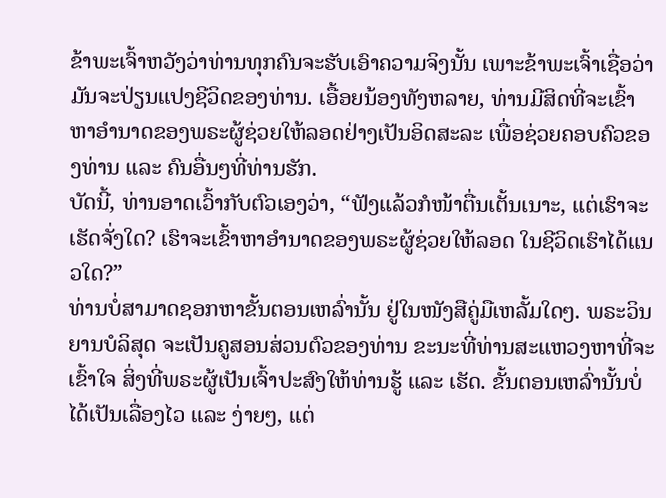ຂ້າພະເຈົ້າຫວັງວ່າທ່ານທຸກຄົນຈະຮັບເອົາຄວາມຈິງນັ້ນ ເພາະຂ້າພະເຈົ້າເຊື່ອວ່າ ມັນຈະປ່ຽນແປງຊີວິດຂອງທ່ານ. ເອື້ອຍນ້ອງທັງຫລາຍ, ທ່ານມີສິດທີ່ຈະເຂົ້າຫາອຳນາດຂອງພຣະຜູ້ຊ່ວຍໃຫ້ລອດຢ່າງເປັນອິດສະລະ ເພື່ອຊ່ວຍຄອບຄົວຂອງທ່ານ ແລະ ຄົນອື່ນໆທີ່ທ່ານຮັກ.
ບັດນີ້, ທ່ານອາດເວົ້າກັບຕົວເອງວ່າ, “ຟັງແລ້ວກໍໜ້າຕື່ນເຕັ້ນເນາະ, ແຕ່ເຮົາຈະເຮັດຈັ່ງໃດ? ເຮົາຈະເຂົ້າຫາອຳນາດຂອງພຣະຜູ້ຊ່ວຍໃຫ້ລອດ ໃນຊີວິດເຮົາໄດ້ແນວໃດ?”
ທ່ານບໍ່ສາມາດຊອກຫາຂັ້ນຕອນເຫລົ່ານັ້ນ ຢູ່ໃນໜັງສືຄູ່ມືເຫລັ້ມໃດໆ. ພຣະວິນຍານບໍລິສຸດ ຈະເປັນຄູສອນສ່ວນຕົວຂອງທ່ານ ຂະນະທີ່ທ່ານສະແຫວງຫາທີ່ຈະເຂົ້າໃຈ ສິ່ງທີ່ພຣະຜູ້ເປັນເຈົ້າປະສົງໃຫ້ທ່ານຮູ້ ແລະ ເຮັດ. ຂັ້ນຕອນເຫລົ່ານັ້ນບໍ່ໄດ້ເປັນເລື່ອງໄວ ແລະ ງ່າຍໆ, ແຕ່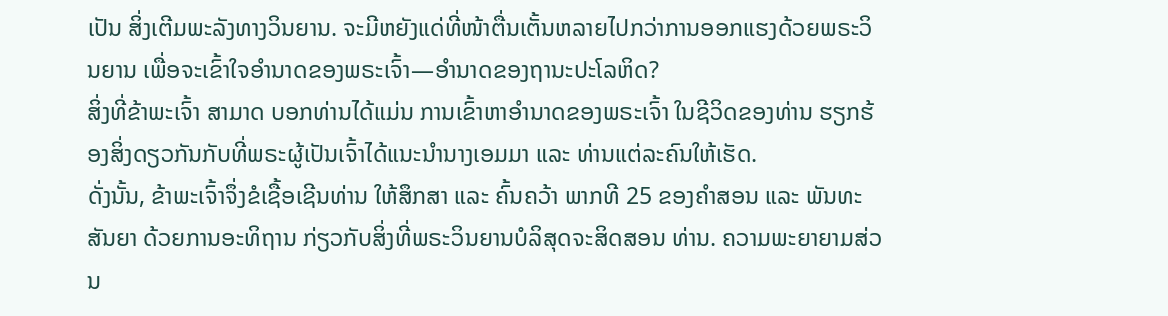ເປັນ ສິ່ງເຕີມພະລັງທາງວິນຍານ. ຈະມີຫຍັງແດ່ທີ່ໜ້າຕື່ນເຕັ້ນຫລາຍໄປກວ່າການອອກແຮງດ້ວຍພຣະວິນຍານ ເພື່ອຈະເຂົ້າໃຈອຳນາດຂອງພຣະເຈົ້າ—ອຳນາດຂອງຖານະປະໂລຫິດ?
ສິ່ງທີ່ຂ້າພະເຈົ້າ ສາມາດ ບອກທ່ານໄດ້ແມ່ນ ການເຂົ້າຫາອຳນາດຂອງພຣະເຈົ້າ ໃນຊີວິດຂອງທ່ານ ຮຽກຮ້ອງສິ່ງດຽວກັນກັບທີ່ພຣະຜູ້ເປັນເຈົ້າໄດ້ແນະນຳນາງເອມມາ ແລະ ທ່ານແຕ່ລະຄົນໃຫ້ເຮັດ.
ດັ່ງນັ້ນ, ຂ້າພະເຈົ້າຈຶ່ງຂໍເຊື້ອເຊີນທ່ານ ໃຫ້ສຶກສາ ແລະ ຄົ້ນຄວ້າ ພາກທີ 25 ຂອງຄຳສອນ ແລະ ພັນທະສັນຍາ ດ້ວຍການອະທິຖານ ກ່ຽວກັບສິ່ງທີ່ພຣະວິນຍານບໍລິສຸດຈະສິດສອນ ທ່ານ. ຄວາມພະຍາຍາມສ່ວນ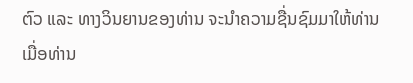ຕົວ ແລະ ທາງວິນຍານຂອງທ່ານ ຈະນຳຄວາມຊື່ນຊົມມາໃຫ້ທ່ານ ເມື່ອທ່ານ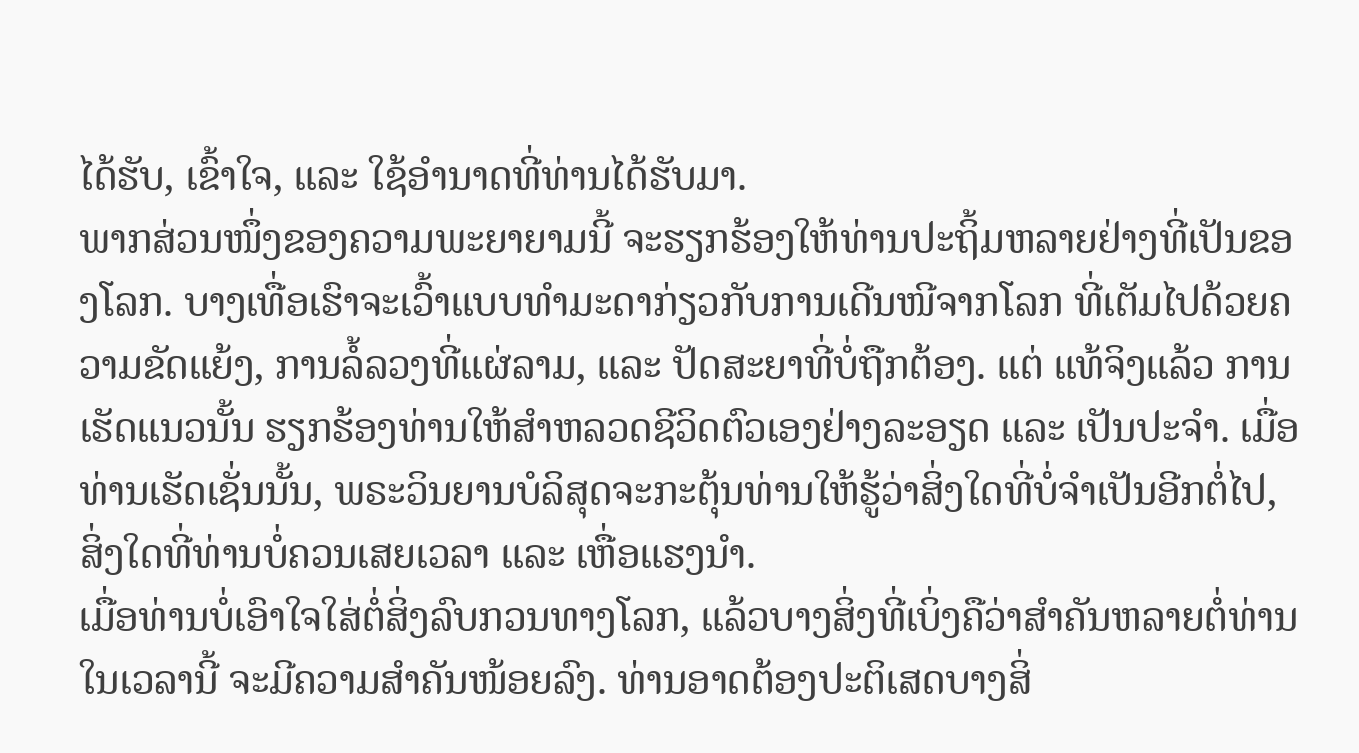ໄດ້ຮັບ, ເຂົ້າໃຈ, ແລະ ໃຊ້ອຳນາດທີ່ທ່ານໄດ້ຮັບມາ.
ພາກສ່ວນໜຶ່ງຂອງຄວາມພະຍາຍາມນີ້ ຈະຮຽກຮ້ອງໃຫ້ທ່ານປະຖິ້ມຫລາຍຢ່າງທີ່ເປັນຂອງໂລກ. ບາງເທື່ອເຮົາຈະເວົ້າແບບທຳມະດາກ່ຽວກັບການເດີນໜີຈາກໂລກ ທີ່ເຕັມໄປດ້ວຍຄວາມຂັດແຍ້ງ, ການລໍ້ລວງທີ່ແຜ່ລາມ, ແລະ ປັດສະຍາທີ່ບໍ່ຖືກຕ້ອງ. ແຕ່ ແທ້ຈິງແລ້ວ ການເຮັດແນວນັ້ນ ຮຽກຮ້ອງທ່ານໃຫ້ສຳຫລວດຊີວິດຕົວເອງຢ່າງລະອຽດ ແລະ ເປັນປະຈຳ. ເມື່ອທ່ານເຮັດເຊັ່ນນັ້ນ, ພຣະວິນຍານບໍລິສຸດຈະກະຕຸ້ນທ່ານໃຫ້ຮູ້ວ່າສິ່ງໃດທີ່ບໍ່ຈຳເປັນອີກຕໍ່ໄປ, ສິ່ງໃດທີ່ທ່ານບໍ່ຄວນເສຍເວລາ ແລະ ເຫື່ອແຮງນຳ.
ເມື່ອທ່ານບໍ່ເອົາໃຈໃສ່ຕໍ່ສິ່ງລົບກວນທາງໂລກ, ແລ້ວບາງສິ່ງທີ່ເບິ່ງຄືວ່າສຳຄັນຫລາຍຕໍ່ທ່ານໃນເວລານີ້ ຈະມີຄວາມສຳຄັນໜ້ອຍລົງ. ທ່ານອາດຕ້ອງປະຕິເສດບາງສິ່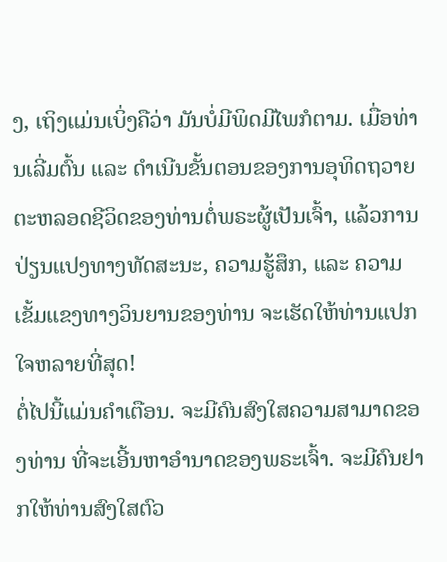ງ, ເຖິງແມ່ນເບິ່ງຄືວ່າ ມັນບໍ່ມີພິດມີໄພກໍຕາມ. ເມື່ອທ່ານເລີ່ມຕົ້ນ ແລະ ດຳເນີນຂັ້ນຕອນຂອງການອຸທິດຖວາຍຕະຫລອດຊີວິດຂອງທ່ານຕໍ່ພຣະຜູ້ເປັນເຈົ້າ, ແລ້ວການປ່ຽນແປງທາງທັດສະນະ, ຄວາມຮູ້ສຶກ, ແລະ ຄວາມເຂັ້ມແຂງທາງວິນຍານຂອງທ່ານ ຈະເຮັດໃຫ້ທ່ານແປກໃຈຫລາຍທີ່ສຸດ!
ຕໍ່ໄປນີ້ແມ່ນຄຳເຕືອນ. ຈະມີຄົນສົງໃສຄວາມສາມາດຂອງທ່ານ ທີ່ຈະເອີ້ນຫາອຳນາດຂອງພຣະເຈົ້າ. ຈະມີຄົນຢາກໃຫ້ທ່ານສົງໃສຕົວ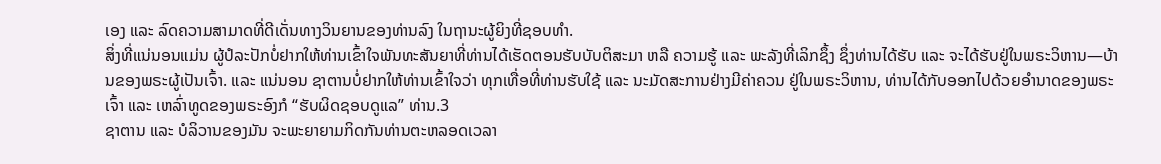ເອງ ແລະ ລົດຄວາມສາມາດທີ່ດີເດັ່ນທາງວິນຍານຂອງທ່ານລົງ ໃນຖານະຜູ້ຍິງທີ່ຊອບທຳ.
ສິ່ງທີ່ແນ່ນອນແມ່ນ ຜູ້ປໍລະປັກບໍ່ຢາກໃຫ້ທ່ານເຂົ້າໃຈພັນທະສັນຍາທີ່ທ່ານໄດ້ເຮັດຕອນຮັບບັບຕິສະມາ ຫລື ຄວາມຮູ້ ແລະ ພະລັງທີ່ເລິກຊຶ້ງ ຊຶ່ງທ່ານໄດ້ຮັບ ແລະ ຈະໄດ້ຮັບຢູ່ໃນພຣະວິຫານ—ບ້ານຂອງພຣະຜູ້ເປັນເຈົ້າ. ແລະ ແນ່ນອນ ຊາຕານບໍ່ຢາກໃຫ້ທ່ານເຂົ້າໃຈວ່າ ທຸກເທື່ອທີ່ທ່ານຮັບໃຊ້ ແລະ ນະມັດສະການຢ່າງມີຄ່າຄວນ ຢູ່ໃນພຣະວິຫານ, ທ່ານໄດ້ກັບອອກໄປດ້ວຍອຳນາດຂອງພຣະເຈົ້າ ແລະ ເຫລົ່າທູດຂອງພຣະອົງກໍ “ຮັບຜິດຊອບດູແລ” ທ່ານ.3
ຊາຕານ ແລະ ບໍລິວານຂອງມັນ ຈະພະຍາຍາມກິດກັນທ່ານຕະຫລອດເວລາ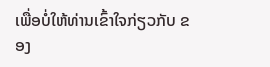ເພື່ອບໍ່ໃຫ້ທ່ານເຂົ້າໃຈກ່ຽວກັບ ຂອງ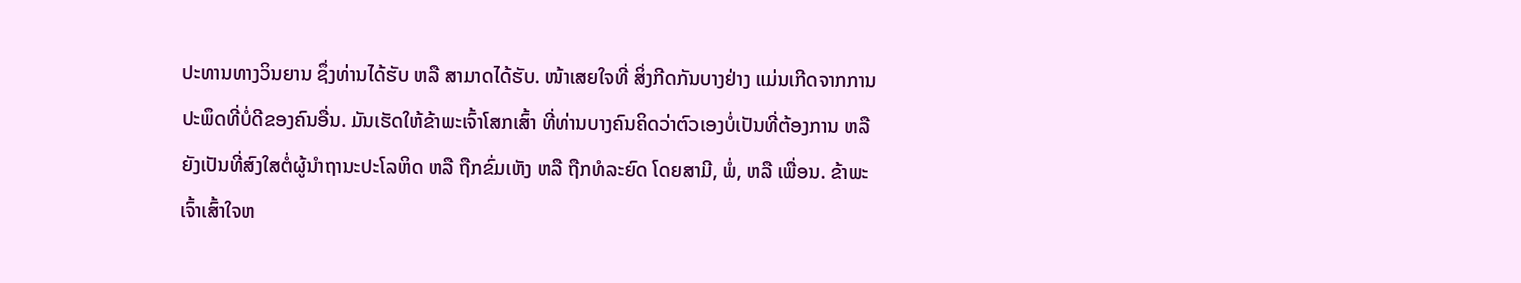ປະທານທາງວິນຍານ ຊຶ່ງທ່ານໄດ້ຮັບ ຫລື ສາມາດໄດ້ຮັບ. ໜ້າເສຍໃຈທີ່ ສິ່ງກີດກັນບາງຢ່າງ ແມ່ນເກີດຈາກການປະພຶດທີ່ບໍ່ດີຂອງຄົນອື່ນ. ມັນເຮັດໃຫ້ຂ້າພະເຈົ້າໂສກເສົ້າ ທີ່ທ່ານບາງຄົນຄິດວ່າຕົວເອງບໍ່ເປັນທີ່ຕ້ອງການ ຫລື ຍັງເປັນທີ່ສົງໃສຕໍ່ຜູ້ນຳຖານະປະໂລຫິດ ຫລື ຖືກຂົ່ມເຫັງ ຫລື ຖືກທໍລະຍົດ ໂດຍສາມີ, ພໍ່, ຫລື ເພື່ອນ. ຂ້າພະເຈົ້າເສົ້າໃຈຫ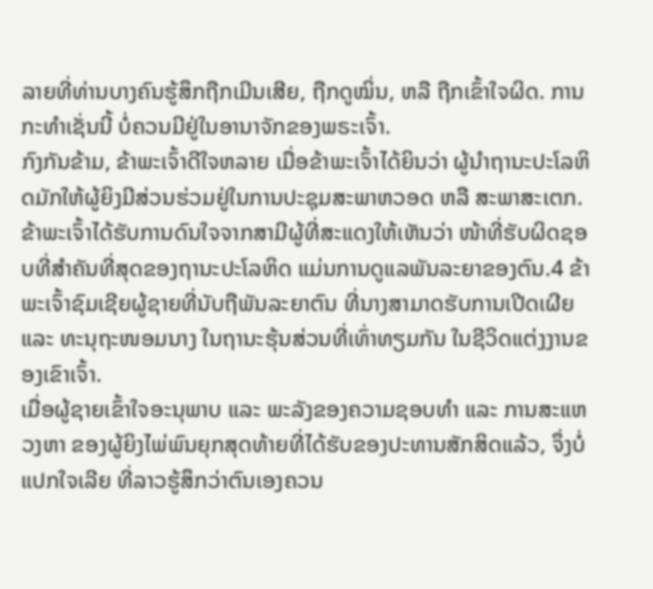ລາຍທີ່ທ່ານບາງຄົນຮູ້ສຶກຖືກເມີນເສີຍ, ຖືກດູໝິ່ນ, ຫລື ຖືກເຂົ້າໃຈຜິດ. ການກະທຳເຊັ່ນນີ້ ບໍ່ຄວນມີຢູ່ໃນອານາຈັກຂອງພຣະເຈົ້າ.
ກົງກັນຂ້າມ, ຂ້າພະເຈົ້າດີໃຈຫລາຍ ເມື່ອຂ້າພະເຈົ້າໄດ້ຍິນວ່າ ຜູ້ນຳຖານະປະໂລຫິດມັກໃຫ້ຜູ້ຍິງມີສ່ວນຮ່ວມຢູ່ໃນການປະຊຸມສະພາຫວອດ ຫລື ສະພາສະເຕກ. ຂ້າພະເຈົ້າໄດ້ຮັບການດົນໃຈຈາກສາມີຜູ້ທີ່ສະແດງໃຫ້ເຫັນວ່າ ໜ້າທີ່ຮັບຜິດຊອບທີ່ສຳຄັນທີ່ສຸດຂອງຖານະປະໂລຫິດ ແມ່ນການດູແລພັນລະຍາຂອງຕົນ.4 ຂ້າພະເຈົ້າຊົມເຊີຍຜູ້ຊາຍທີ່ນັບຖືພັນລະຍາຕົນ ທີ່ນາງສາມາດຮັບການເປີດເຜີຍ ແລະ ທະນຸຖະໜອມນາງ ໃນຖານະຮຸ້ນສ່ວນທີ່ເທົ່າທຽມກັນ ໃນຊີວິດແຕ່ງງານຂອງເຂົາເຈົ້າ.
ເມື່ອຜູ້ຊາຍເຂົ້າໃຈອະນຸພາບ ແລະ ພະລັງຂອງຄວາມຊອບທຳ ແລະ ການສະແຫວງຫາ ຂອງຜູ້ຍິງໄພ່ພົນຍຸກສຸດທ້າຍທີ່ໄດ້ຮັບຂອງປະທານສັກສິດແລ້ວ, ຈຶ່ງບໍ່ແປກໃຈເລີຍ ທີ່ລາວຮູ້ສຶກວ່າຕົນເອງຄວນ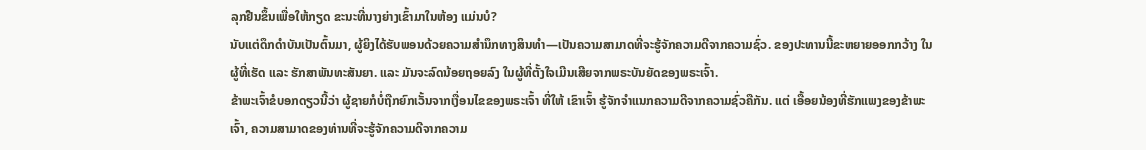ລຸກຢືນຂຶ້ນເພື່ອໃຫ້ກຽດ ຂະນະທີ່ນາງຍ່າງເຂົ້າມາໃນຫ້ອງ ແມ່ນບໍ?
ນັບແຕ່ດຶກດຳບັນເປັນຕົ້ນມາ, ຜູ້ຍິງໄດ້ຮັບພອນດ້ວຍຄວາມສຳນຶກທາງສິນທຳ—ເປັນຄວາມສາມາດທີ່ຈະຮູ້ຈັກຄວາມດີຈາກຄວາມຊົ່ວ. ຂອງປະທານນີ້ຂະຫຍາຍອອກກວ້າງ ໃນຜູ້ທີ່ເຮັດ ແລະ ຮັກສາພັນທະສັນຍາ. ແລະ ມັນຈະລົດນ້ອຍຖອຍລົງ ໃນຜູ້ທີ່ຕັ້ງໃຈເມີນເສີຍຈາກພຣະບັນຍັດຂອງພຣະເຈົ້າ.
ຂ້າພະເຈົ້າຂໍບອກດຽວນີ້ວ່າ ຜູ້ຊາຍກໍບໍ່ຖືກຍົກເວັ້ນຈາກເງື່ອນໄຂຂອງພຣະເຈົ້າ ທີ່ໃຫ້ ເຂົາເຈົ້າ ຮູ້ຈັກຈຳແນກຄວາມດີຈາກຄວາມຊົ່ວຄືກັນ. ແຕ່ ເອື້ອຍນ້ອງທີ່ຮັກແພງຂອງຂ້າພະເຈົ້າ, ຄວາມສາມາດຂອງທ່ານທີ່ຈະຮູ້ຈັກຄວາມດີຈາກຄວາມ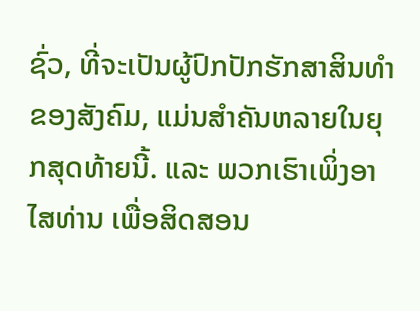ຊົ່ວ, ທີ່ຈະເປັນຜູ້ປົກປັກຮັກສາສິນທຳຂອງສັງຄົມ, ແມ່ນສຳຄັນຫລາຍໃນຍຸກສຸດທ້າຍນີ້. ແລະ ພວກເຮົາເພິ່ງອາໄສທ່ານ ເພື່ອສິດສອນ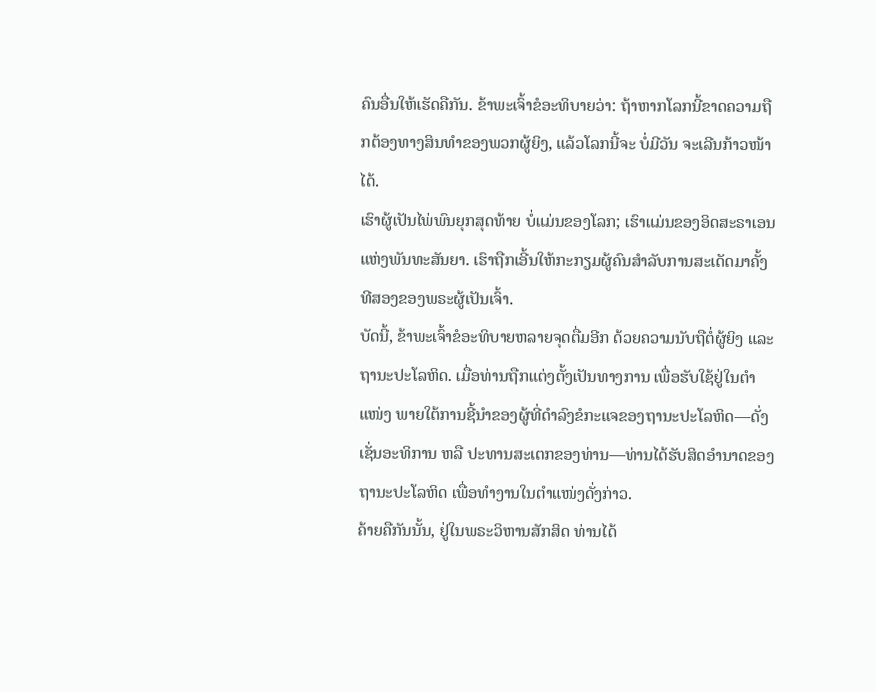ຄົນອື່ນໃຫ້ເຮັດຄືກັນ. ຂ້າພະເຈົ້າຂໍອະທິບາຍວ່າ: ຖ້າຫາກໂລກນີ້ຂາດຄວາມຖືກຕ້ອງທາງສິນທຳຂອງພວກຜູ້ຍິງ, ແລ້ວໂລກນີ້ຈະ ບໍ່ມີວັນ ຈະເລີນກ້າວໜ້າໄດ້.
ເຮົາຜູ້ເປັນໄພ່ພົນຍຸກສຸດທ້າຍ ບໍ່ແມ່ນຂອງໂລກ; ເຮົາແມ່ນຂອງອິດສະຣາເອນແຫ່ງພັນທະສັນຍາ. ເຮົາຖືກເອີ້ນໃຫ້ກະກຽມຜູ້ຄົນສຳລັບການສະເດັດມາຄັ້ງທີສອງຂອງພຣະຜູ້ເປັນເຈົ້າ.
ບັດນີ້, ຂ້າພະເຈົ້າຂໍອະທິບາຍຫລາຍຈຸດຕື່ມອີກ ດ້ວຍຄວາມນັບຖືຕໍ່ຜູ້ຍິງ ແລະ ຖານະປະໂລຫິດ. ເມື່ອທ່ານຖືກແຕ່ງຕັ້ງເປັນທາງການ ເພື່ອຮັບໃຊ້ຢູ່ໃນຕຳແໜ່ງ ພາຍໃຕ້ການຊີ້ນຳຂອງຜູ້ທີ່ດຳລົງຂໍກະແຈຂອງຖານະປະໂລຫິດ—ດັ່ງເຊັ່ນອະທິການ ຫລື ປະທານສະເຕກຂອງທ່ານ—ທ່ານໄດ້ຮັບສິດອຳນາດຂອງຖານະປະໂລຫິດ ເພື່ອທຳງານໃນຕຳແໜ່ງດັ່ງກ່າວ.
ຄ້າຍຄືກັນນັ້ນ, ຢູ່ໃນພຣະວິຫານສັກສິດ ທ່ານໄດ້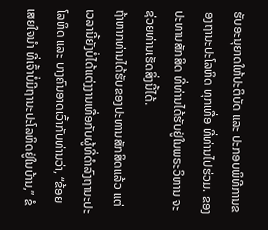ຮັບອະນຸຍາດໃຫ້ປະຕິບັດ ແລະ ປະກອບພິທີການຂອງຖານະປະໂລຫິດ ທຸກເທື່ອ ທີ່ທ່ານໄປຮ່ວມ. ຂອງປະທານສັກສິດ ທີ່ທ່ານໄດ້ຮັບຢູ່ໃນພຣະວິຫານ ຈະຊ່ວຍທ່ານເຮັດສິ່ງນີ້ໄດ້.
ຖ້າຫາກທ່ານໄດ້ຮັບຂອງປະທານສັກສິດແລ້ວ ແຕ່ເວລານີ້ຍັງບໍ່ໄດ້ແຕ່ງງານເທື່ອກັບຜູ້ທີ່ດຳລົງຖານະປະໂລຫິດ ແລະ ບາງຄົນອາດເວົ້າກັບທ່ານວ່າ, “ຂ້ອຍເສຍໃຈນຳ ທີ່ເຈົ້າບໍ່ມີຖານະປະໂລຫິດຢູ່ໃນບ້ານ,” ຂໍ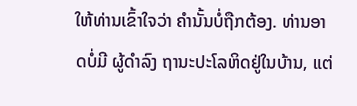ໃຫ້ທ່ານເຂົ້າໃຈວ່າ ຄຳນັ້ນບໍ່ຖືກຕ້ອງ. ທ່ານອາດບໍ່ມີ ຜູ້ດຳລົງ ຖານະປະໂລຫິດຢູ່ໃນບ້ານ, ແຕ່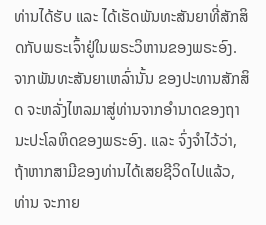ທ່ານໄດ້ຮັບ ແລະ ໄດ້ເຮັດພັນທະສັນຍາທີ່ສັກສິດກັບພຣະເຈົ້າຢູ່ໃນພຣະວິຫານຂອງພຣະອົງ. ຈາກພັນທະສັນຍາເຫລົ່ານັ້ນ ຂອງປະທານສັກສິດ ຈະຫລັ່ງໄຫລມາສູ່ທ່ານຈາກອຳນາດຂອງຖານະປະໂລຫິດຂອງພຣະອົງ. ແລະ ຈົ່ງຈຳໄວ້ວ່າ, ຖ້າຫາກສາມີຂອງທ່ານໄດ້ເສຍຊີວິດໄປແລ້ວ, ທ່ານ ຈະກາຍ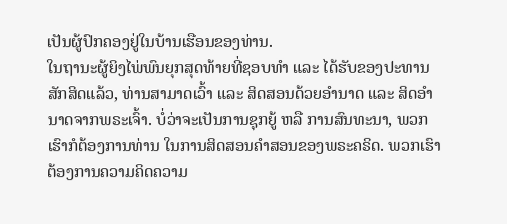ເປັນຜູ້ປົກຄອງຢູ່ໃນບ້ານເຮືອນຂອງທ່ານ.
ໃນຖານະຜູ້ຍິງໄພ່ພົນຍຸກສຸດທ້າຍທີ່ຊອບທຳ ແລະ ໄດ້ຮັບຂອງປະທານສັກສິດແລ້ວ, ທ່ານສາມາດເວົ້າ ແລະ ສິດສອນດ້ວຍອຳນາດ ແລະ ສິດອຳນາດຈາກພຣະເຈົ້າ. ບໍ່ວ່າຈະເປັນການຊຸກຍູ້ ຫລື ການສົນທະນາ, ພວກເຮົາກໍຕ້ອງການທ່ານ ໃນການສິດສອນຄຳສອນຂອງພຣະຄຣິດ. ພວກເຮົາຕ້ອງການຄວາມຄິດຄວາມ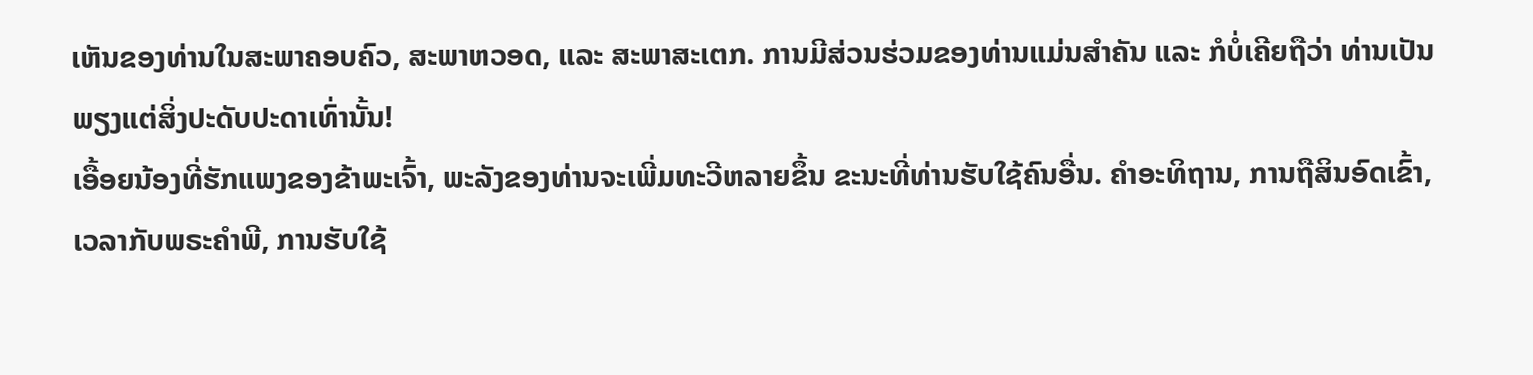ເຫັນຂອງທ່ານໃນສະພາຄອບຄົວ, ສະພາຫວອດ, ແລະ ສະພາສະເຕກ. ການມີສ່ວນຮ່ວມຂອງທ່ານແມ່ນສຳຄັນ ແລະ ກໍບໍ່ເຄີຍຖືວ່າ ທ່ານເປັນພຽງແຕ່ສິ່ງປະດັບປະດາເທົ່ານັ້ນ!
ເອື້ອຍນ້ອງທີ່ຮັກແພງຂອງຂ້າພະເຈົ້າ, ພະລັງຂອງທ່ານຈະເພີ່ມທະວີຫລາຍຂຶ້ນ ຂະນະທີ່ທ່ານຮັບໃຊ້ຄົນອື່ນ. ຄຳອະທິຖານ, ການຖືສິນອົດເຂົ້າ, ເວລາກັບພຣະຄຳພີ, ການຮັບໃຊ້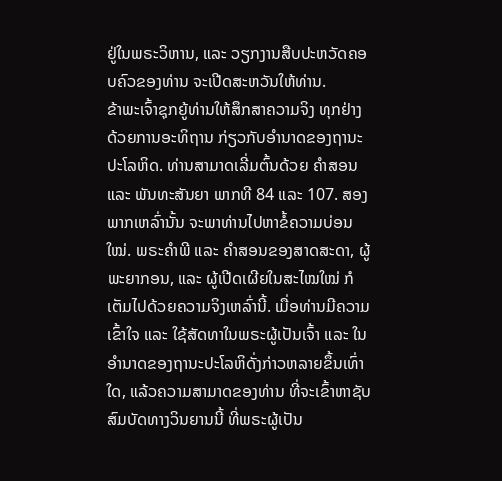ຢູ່ໃນພຣະວິຫານ, ແລະ ວຽກງານສືບປະຫວັດຄອບຄົວຂອງທ່ານ ຈະເປີດສະຫວັນໃຫ້ທ່ານ.
ຂ້າພະເຈົ້າຊຸກຍູ້ທ່ານໃຫ້ສຶກສາຄວາມຈິງ ທຸກຢ່າງ ດ້ວຍການອະທິຖານ ກ່ຽວກັບອຳນາດຂອງຖານະປະໂລຫິດ. ທ່ານສາມາດເລີ່ມຕົ້ນດ້ວຍ ຄຳສອນ ແລະ ພັນທະສັນຍາ ພາກທີ 84 ແລະ 107. ສອງພາກເຫລົ່ານັ້ນ ຈະພາທ່ານໄປຫາຂໍ້ຄວາມບ່ອນໃໝ່. ພຣະຄຳພີ ແລະ ຄຳສອນຂອງສາດສະດາ, ຜູ້ພະຍາກອນ, ແລະ ຜູ້ເປີດເຜີຍໃນສະໄໝໃໝ່ ກໍເຕັມໄປດ້ວຍຄວາມຈິງເຫລົ່ານີ້. ເມື່ອທ່ານມີຄວາມເຂົ້າໃຈ ແລະ ໃຊ້ສັດທາໃນພຣະຜູ້ເປັນເຈົ້າ ແລະ ໃນອຳນາດຂອງຖານະປະໂລຫິດັ່ງກ່າວຫລາຍຂຶ້ນເທົ່າໃດ, ແລ້ວຄວາມສາມາດຂອງທ່ານ ທີ່ຈະເຂົ້າຫາຊັບສົມບັດທາງວິນຍານນີ້ ທີ່ພຣະຜູ້ເປັນ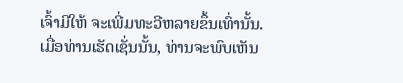ເຈົ້າມີໃຫ້ ຈະເພີ່ມທະວີຫລາຍຂຶ້ນເທົ່ານັ້ນ. ເມື່ອທ່ານເຮັດເຊັ່ນນັ້ນ, ທ່ານຈະພົບເຫັນ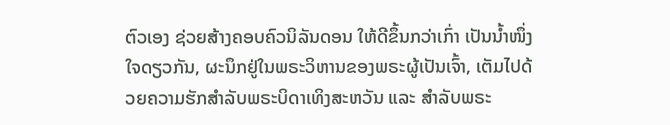ຕົວເອງ ຊ່ວຍສ້າງຄອບຄົວນິລັນດອນ ໃຫ້ດີຂຶ້ນກວ່າເກົ່າ ເປັນນ້ຳໜຶ່ງໃຈດຽວກັນ, ຜະນຶກຢູ່ໃນພຣະວິຫານຂອງພຣະຜູ້ເປັນເຈົ້າ, ເຕັມໄປດ້ວຍຄວາມຮັກສຳລັບພຣະບິດາເທິງສະຫວັນ ແລະ ສຳລັບພຣະ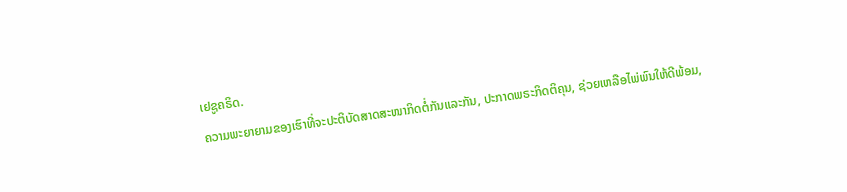ເຢຊູຄຣິດ.
ຄວາມພະຍາຍາມຂອງເຮົາທີ່ຈະປະຕິບັດສາດສະໜາກິດຕໍ່ກັນແລະກັນ, ປະກາດພຣະກິດຕິຄຸນ, ຊ່ວຍເຫລືອໄພ່ພົນໃຫ້ດີພ້ອມ,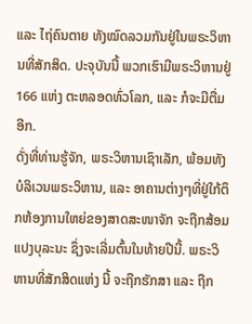ແລະ ໄຖ່ຄົນຕາຍ ທັງໝົດລວມກັນຢູ່ໃນພຣະວິຫານທີ່ສັກສິດ. ປະຈຸບັນນີ້ ພວກເຮົາມີພຣະວິຫານຢູ່ 166 ແຫ່ງ ຕະຫລອດທົ່ວໂລກ, ແລະ ກໍຈະມີຕື່ມອີກ.
ດັ່ງທີ່ທ່ານຮູ້ຈັກ, ພຣະວິຫານເຊົາເລັກ, ພ້ອມທັງບໍລິເວນພຣະວິຫານ, ແລະ ອາຄານຕ່າງໆທີ່ຢູ່ໃກ້ຕຶກຫ້ອງການໃຫຍ່ຂອງສາດສະໜາຈັກ ຈະຖືກສ້ອມແປງບຸລະນະ ຊຶ່ງຈະເລີ່ມຕົ້ນໃນທ້າຍປີນີ້. ພຣະວິຫານທີ່ສັກສິດແຫ່ງ ນີ້ ຈະຖືກຮັກສາ ແລະ ຖືກ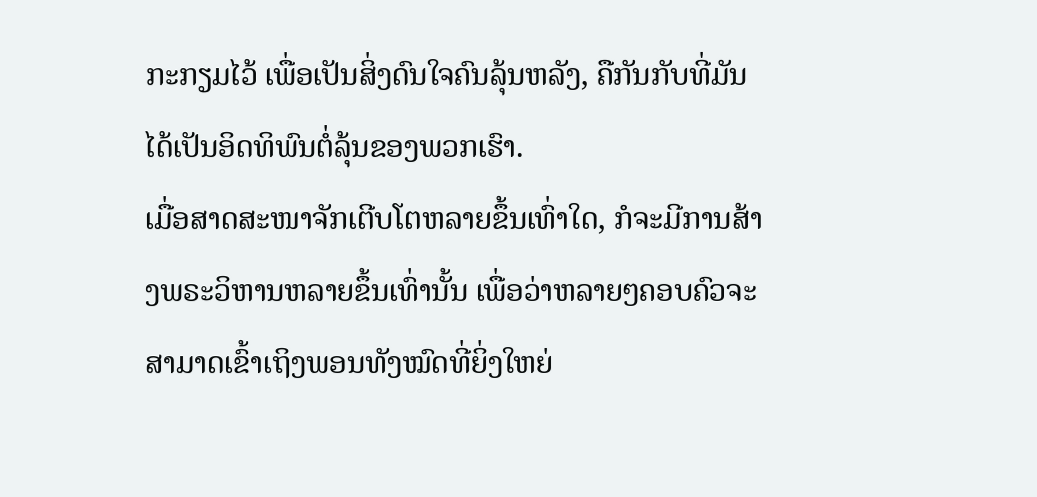ກະກຽມໄວ້ ເພື່ອເປັນສິ່ງດົນໃຈຄົນລຸ້ນຫລັງ, ຄືກັນກັບທີ່ມັນໄດ້ເປັນອິດທິພົນຕໍ່ລຸ້ນຂອງພວກເຮົາ.
ເມື່ອສາດສະໜາຈັກເຕີບໂຕຫລາຍຂຶ້ນເທົ່າໃດ, ກໍຈະມີການສ້າງພຣະວິຫານຫລາຍຂຶ້ນເທົ່ານັ້ນ ເພື່ອວ່າຫລາຍໆຄອບຄົວຈະສາມາດເຂົ້າເຖິງພອນທັງໝົດທີ່ຍິ່ງໃຫຍ່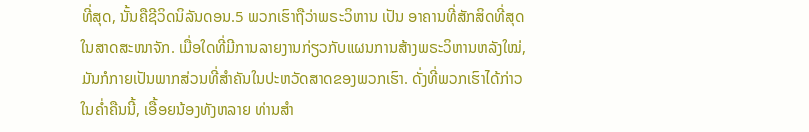ທີ່ສຸດ, ນັ້ນຄືຊີວິດນິລັນດອນ.5 ພວກເຮົາຖືວ່າພຣະວິຫານ ເປັນ ອາຄານທີ່ສັກສິດທີ່ສຸດ ໃນສາດສະໜາຈັກ. ເມື່ອໃດທີ່ມີການລາຍງານກ່ຽວກັບແຜນການສ້າງພຣະວິຫານຫລັງໃໝ່, ມັນກໍກາຍເປັນພາກສ່ວນທີ່ສຳຄັນໃນປະຫວັດສາດຂອງພວກເຮົາ. ດັ່ງທີ່ພວກເຮົາໄດ້ກ່າວໃນຄ່ຳຄືນນີ້, ເອື້ອຍນ້ອງທັງຫລາຍ ທ່ານສຳ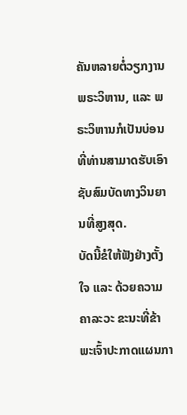ຄັນຫລາຍຕໍ່ວຽກງານພຣະວິຫານ, ແລະ ພຣະວິຫານກໍເປັນບ່ອນທີ່ທ່ານສາມາດຮັບເອົາຊັບສົມບັດທາງວິນຍານທີ່ສູງສຸດ.
ບັດນີ້ຂໍໃຫ້ຟັງຢ່າງຕັ້ງໃຈ ແລະ ດ້ວຍຄວາມຄາລະວະ ຂະນະທີ່ຂ້າພະເຈົ້າປະກາດແຜນກາ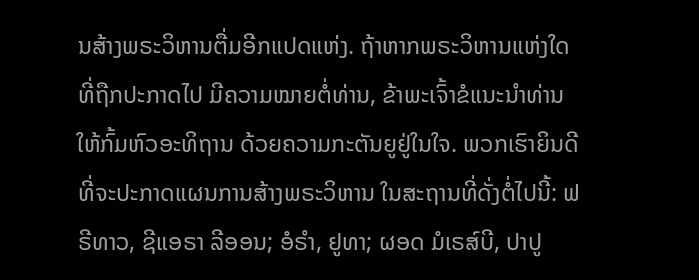ນສ້າງພຣະວິຫານຕື່ມອີກແປດແຫ່ງ. ຖ້າຫາກພຣະວິຫານແຫ່ງໃດທີ່ຖືກປະກາດໄປ ມີຄວາມໝາຍຕໍ່ທ່ານ, ຂ້າພະເຈົ້າຂໍແນະນຳທ່ານໃຫ້ກົ້ມຫົວອະທິຖານ ດ້ວຍຄວາມກະຕັນຍູຢູ່ໃນໃຈ. ພວກເຮົາຍິນດີທີ່ຈະປະກາດແຜນການສ້າງພຣະວິຫານ ໃນສະຖານທີ່ດັ່ງຕໍ່ໄປນີ້: ຟຣີທາວ, ຊີແອຣາ ລີອອນ; ອໍຣຳ, ຢູທາ; ຜອດ ມໍເຣສ໌ບີ, ປາປູ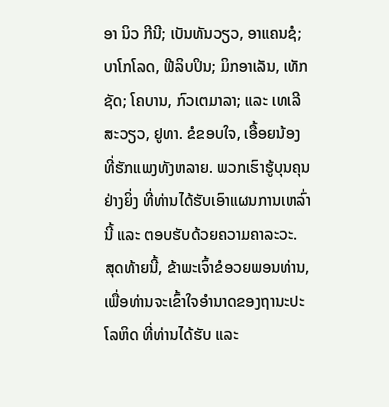ອາ ນິວ ກີນີ; ເບັນທັນວຽວ, ອາແຄນຊໍ; ບາໂກໂລດ, ຟີລິບປິນ; ມິກອາເລັນ, ເທັກຊັດ; ໂຄບານ, ກົວເຕມາລາ; ແລະ ເທເລີສະວຽວ, ຢູທາ. ຂໍຂອບໃຈ, ເອື້ອຍນ້ອງທີ່ຮັກແພງທັງຫລາຍ. ພວກເຮົາຮູ້ບຸນຄຸນຢ່າງຍິ່ງ ທີ່ທ່ານໄດ້ຮັບເອົາແຜນການເຫລົ່ານີ້ ແລະ ຕອບຮັບດ້ວຍຄວາມຄາລະວະ.
ສຸດທ້າຍນີ້, ຂ້າພະເຈົ້າຂໍອວຍພອນທ່ານ, ເພື່ອທ່ານຈະເຂົ້າໃຈອຳນາດຂອງຖານະປະໂລຫິດ ທີ່ທ່ານໄດ້ຮັບ ແລະ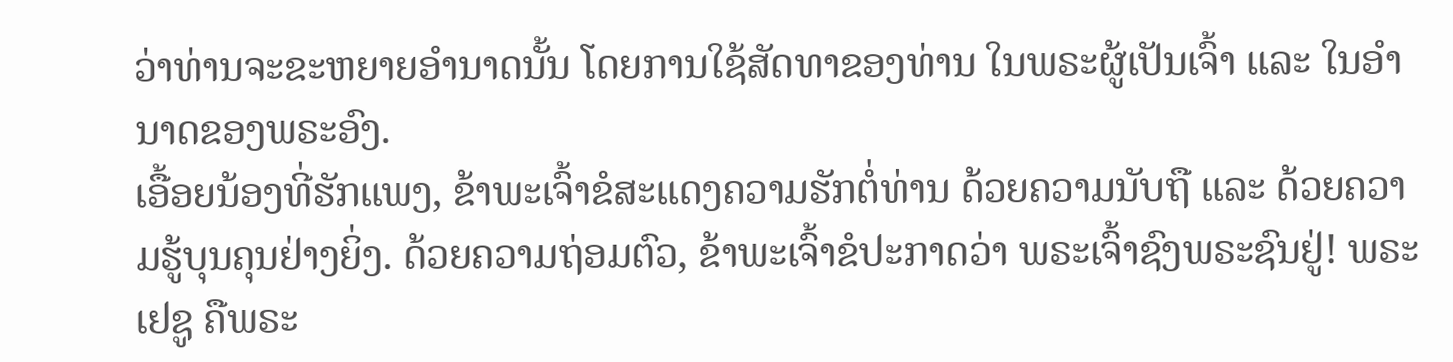ວ່າທ່ານຈະຂະຫຍາຍອຳນາດນັ້ນ ໂດຍການໃຊ້ສັດທາຂອງທ່ານ ໃນພຣະຜູ້ເປັນເຈົ້າ ແລະ ໃນອຳນາດຂອງພຣະອົງ.
ເອື້ອຍນ້ອງທີ່ຮັກແພງ, ຂ້າພະເຈົ້າຂໍສະແດງຄວາມຮັກຕໍ່ທ່ານ ດ້ວຍຄວາມນັບຖື ແລະ ດ້ວຍຄວາມຮູ້ບຸນຄຸນຢ່າງຍິ່ງ. ດ້ວຍຄວາມຖ່ອມຕົວ, ຂ້າພະເຈົ້າຂໍປະກາດວ່າ ພຣະເຈົ້າຊົງພຣະຊົນຢູ່! ພຣະເຢຊູ ຄືພຣະ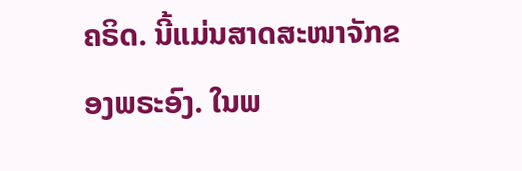ຄຣິດ. ນີ້ແມ່ນສາດສະໜາຈັກຂອງພຣະອົງ. ໃນພ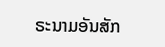ຣະນາມອັນສັກ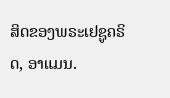ສິດຂອງພຣະເຢຊູຄຣິດ, ອາແມນ.